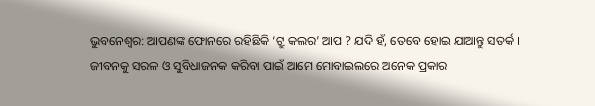ଭୁବନେଶ୍ୱର: ଆପଣଙ୍କ ଫୋନରେ ରହିଛିକି ‘ଟ୍ରୁ କଲର’ ଆପ ? ଯଦି ହଁ, ତେବେ ହୋଇ ଯାଆନ୍ତୁ ସତର୍କ ।
ଜୀବନକୁ ସରଳ ଓ ସୁବିଧାଜନକ କରିବା ପାଇଁ ଆମେ ମୋବାଇଲରେ ଅନେକ ପ୍ରକାର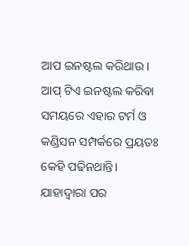ଆପ ଇନଷ୍ଟଲ କରିଥାଉ ।
ଆପ୍ ଟିଏ ଇନଷ୍ଟଲ କରିବା ସମୟରେ ଏହାର ଟର୍ମ ଓ କଣ୍ଡିସନ ସମ୍ପର୍କରେ ପ୍ରୟତଃ କେହି ପଢିନଥାନ୍ତି। ଯାହାଦ୍ୱାରା ପର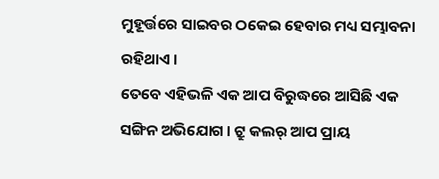ମୁହୂର୍ତ୍ତରେ ସାଇବର ଠକେଇ ହେବାର ମଧ୍ୟ ସମ୍ଭାବନା ରହିଥାଏ ।
ତେବେ ଏହିଭଳି ଏକ ଆପ ବିରୁଦ୍ଧରେ ଆସିଛି ଏକ ସଙ୍ଗିନ ଅଭିଯୋଗ । ଟ୍ରୁ କଲର୍ ଆପ ପ୍ରାୟ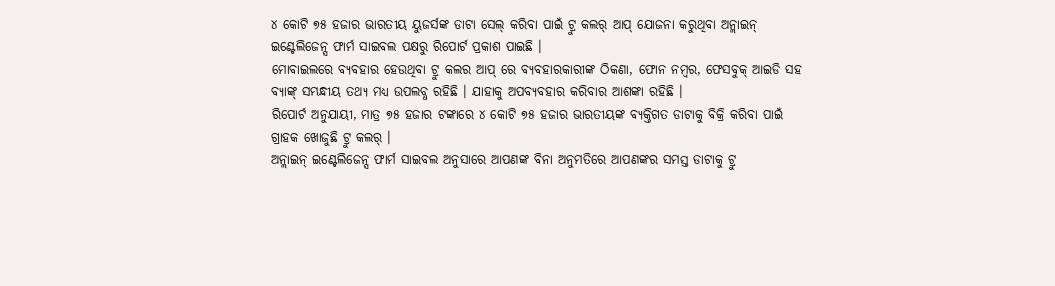୪ କୋଟି ୭୫ ହଜାର ଭାରତୀୟ ୟୁଜର୍ସଙ୍କ ଡାଟା ସେଲ୍ କରିବା ପାଇଁ ଟ୍ରୁ କଲର୍ ଆପ୍ ଯୋଜନା କରୁଥିବା ଅନ୍ଲାଇନ୍ ଇଣ୍ଟେଲିଜେନ୍ସ ଫାର୍ମ ସାଇବଲ ପକ୍ଷରୁ ରିପୋର୍ଟ ପ୍ରକାଶ ପାଇଛି ।
ମୋବାଇଲରେ ବ୍ୟବହାର ହେଉଥିବା ଟ୍ରୁ କଲର ଆପ୍ ରେ ବ୍ୟବହାରକାରୀଙ୍କ ଠିକଣା, ଫୋନ ନମ୍ବର, ଫେସବୁକ୍ ଆଇଡି ସହ ବ୍ୟାଙ୍କ୍ ସମ୍ଭନ୍ଧୀୟ ତଥ୍ୟ ମଧ୍ୟ ଉପଲବ୍ଧ ରହିଛି । ଯାହାକୁ ଅପବ୍ୟବହାର କରିବାର ଆଶଙ୍କା ରହିଛି ।
ରିପୋର୍ଟ ଅନୁଯାୟୀ, ମାତ୍ର ୭୫ ହଜାର ଟଙ୍କାରେ ୪ କୋଟି ୭୫ ହଜାର ଭାରତୀୟଙ୍କ ବ୍ୟକ୍ତିଗତ ଡାଟାକୁ ବିକ୍ରି କରିବା ପାଇଁ ଗ୍ରାହକ ଖୋଜୁଛି ଟ୍ରୁ କଲର୍ ।
ଅନ୍ଲାଇନ୍ ଇଣ୍ଟେଲିଜେନ୍ସ ଫାର୍ମ ସାଇବଲ ଅନୁସାରେ ଆପଣଙ୍କ ବିନା ଅନୁମତିରେ ଆପଣଙ୍କର ସମସ୍ତ ଡାଟାକୁ ଟ୍ରୁ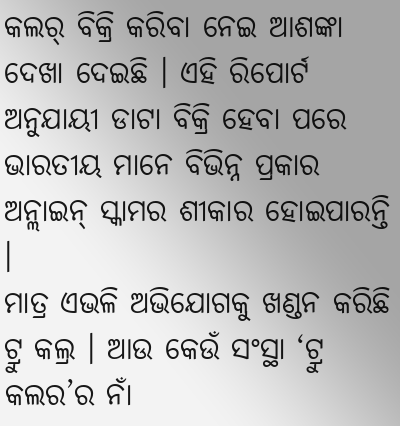କଲର୍ ବିକ୍ରି କରିବା ନେଇ ଆଶଙ୍କା ଦେଖା ଦେଇଛି । ଏହି ରିପୋର୍ଟ ଅନୁଯାୟୀ ଡାଟା ବିକ୍ରି ହେବା ପରେ ଭାରତୀୟ ମାନେ ବିଭିନ୍ନ ପ୍ରକାର ଅନ୍ଲାଇନ୍ ସ୍କାମର ଶୀକାର ହୋଇପାରନ୍ତି ।
ମାତ୍ର ଏଭଳି ଅଭିଯୋଗକୁ ଖଣ୍ଡନ କରିଛି ଟ୍ରୁ କଲ୍ର । ଆଉ କେଉଁ ସଂସ୍ଥା ‘ଟ୍ରୁ କଲର’ର ନାଁ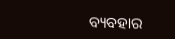ବ୍ୟବହାର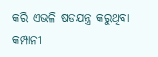କରି ଏଭଳି ଷଡଯନ୍ତ୍ର କରୁଥିବା କମ୍ପାନୀ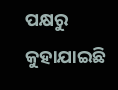ପକ୍ଷରୁ କୁହାଯାଇଛି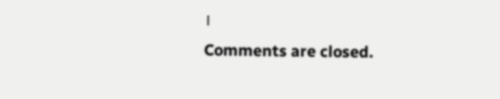।
Comments are closed.